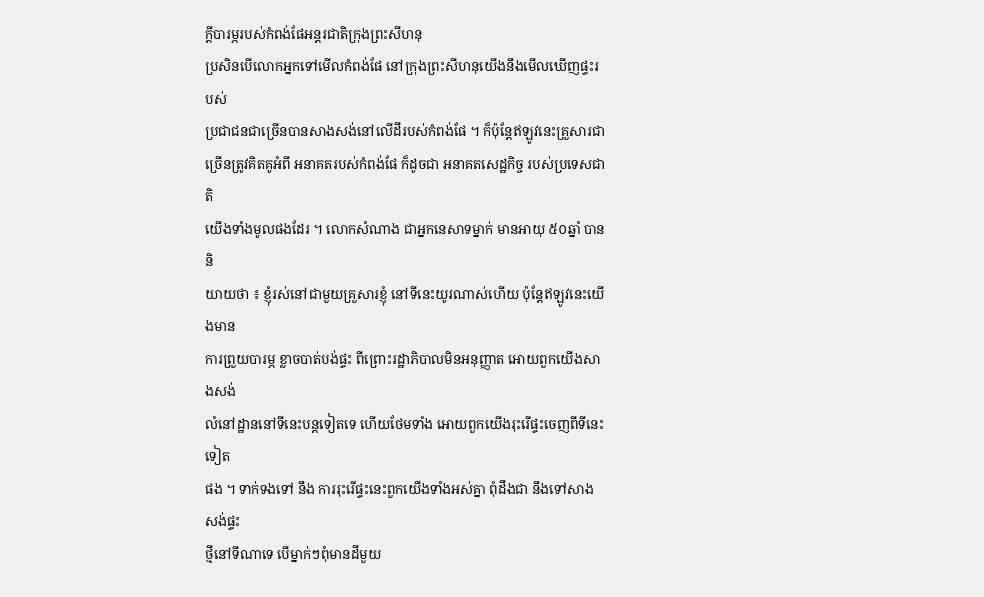ក្តីបារម្ភរបស់កំពង់ផែអន្តរជាតិក្រុងព្រះសីហនុ
ប្រសិនបើលោកអ្នកទៅមើលកំពង់ផែ នៅក្រុងព្រះសីហនុយើងនឹងមើលឃើញផ្ទះរបស់
ប្រជាជនជាច្រើនបានសាងសង់នៅលើដីរបស់កំពង់ផែ ។ ក៏ប៉ុន្តែឥឡូវនេះគ្រួសារជា
ច្រើនត្រូវគិតគូអំពី អនាគតរបស់កំពង់ផែ ក៏ដូចជា អនាគតសេដ្ឋកិច្ច របស់ប្រទេសជាតិ
យើងទាំងមូលផងដែរ ។ លោកសំណាង ជាអ្នកនេសាទម្នាក់ មានអាយុ ៥០ឆ្នាំ បាននិ
យាយថា ៖ ខ្ញុំរស់នៅជាមួយគ្រួសារខ្ញុំ នៅទីនេះយូរណាស់ហើយ ប៉ុន្តែឥឡូវនេះយើងមាន
ការព្រួយបារម្ភ ខ្លាចបាត់បង់ផ្ទះ ពីព្រោះរដ្ឋាភិបាលមិនអនុញ្ញាត អោយពួកយើងសាងសង់
លំនៅដ្ឋាននៅទីនេះបន្តទៀតទេ ហើយថែមទាំង អោយពួកយើងរុះរើផ្ទះចេញពីទីនេះទៀត
ផង ។ ទាក់ទងទៅ នឹង ការរុះរើផ្ទះនេះពួកយើងទាំងអស់គ្នា ពុំដឹងជា នឹងទៅសាងសង់ផ្ទះ
ថ្មីនៅទីណាទេ បើម្នាក់ៗពុំមានដីមួយ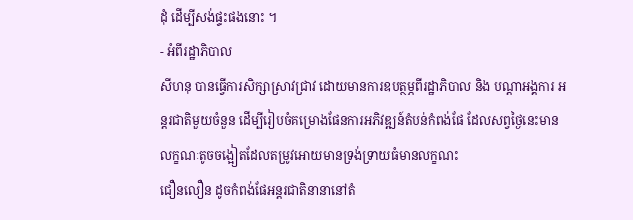ដុំ ដើម្បីសង់ផ្ទះផងនោះ ។
- អំពីរដ្ឋាភិបាល
សីហនុ បានធ្វើការសិក្សាស្រាវជ្រាវ ដោយមានការឧបត្ថម្ភពីរដ្ឋាភិបាល និង បណ្តាអង្គការ អន្តរជាតិមួយចំនួន ដើម្បីរៀបចំគម្រោងផែនការអភិវឌ្ឍន៍តំបន់កំពង់ផែ ដែលសព្វថ្ងៃនេះមានលក្ខណៈតូចចង្អៀតដែលតម្រូវអោយមានទ្រង់ទ្រាយធំមានលក្ខណះ
ជឿនលឿន ដូចកំពង់ផែអន្តរជាតិនានានៅតំ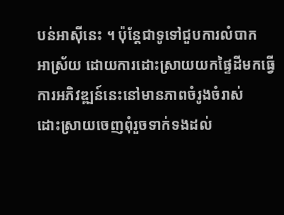បន់អាស៊ីនេះ ។ ប៉ុន្តែជាទូទៅជួបការលំបាក
អាស្រ័យ ដោយការដោះស្រាយយកផ្ទៃដីមកធ្វើការអភិវឌ្ឍន៍នេះនៅមានភាពចំរូងចំរាស់
ដោះស្រាយចេញពុំរួចទាក់ទងដល់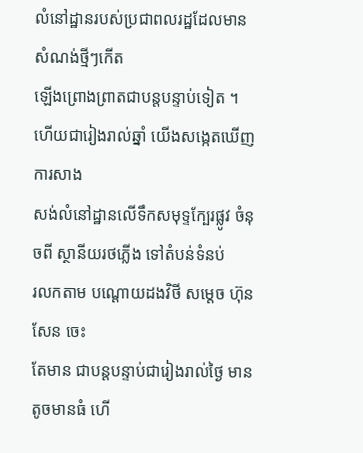លំនៅដ្ឋានរបស់ប្រជាពលរដ្ឋដែលមានសំណង់ថ្មីៗកើត
ឡើងព្រោងព្រាតជាបន្តបន្ទាប់ទៀត ។ ហើយជារៀងរាល់ឆ្នាំ យើងសង្កេតឃើញការសាង
សង់លំនៅដ្ឋានលើទឹកសមុទ្ទក្បែរផ្លូវ ចំនុចពី ស្ថានីយរថភ្លើង ទៅតំបន់ទំនប់
រលកតាម បណ្តោយដងវិថី សម្តេច ហ៊ុន សែន ចេះ
តែមាន ជាបន្តបន្ទាប់ជារៀងរាល់ថ្ងៃ មានតូចមានធំ ហើ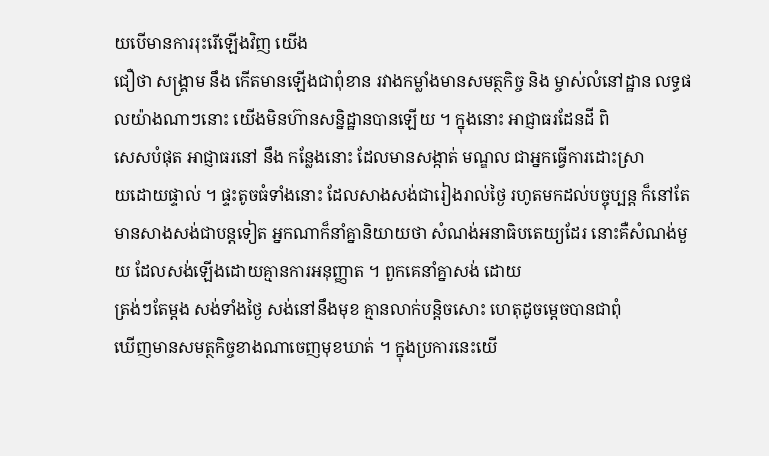យបើមានការរុះរើឡើងវិញ យើង
ជឿថា សង្គា្រម នឹង កើតមានឡើងជាពុំខាន រវាងកម្លាំងមានសមត្ថកិច្ច និង ម្ចាស់លំនៅដ្ឋាន លទ្ធផលយ៉ាងណាៗនោះ យើងមិនហ៊ានសន្និដ្ឋានបានឡើយ ។ ក្នុងនោះ អាជ្ញាធរដែនដី ពិ
សេសបំផុត អាជ្ញាធរនៅ នឹង កន្លែងនោះ ដែលមានសង្កាត់ មណ្ឌល ជាអ្នកធ្វើការដោះស្រា
យដោយផ្ទាល់ ។ ផ្ទះតូចធំទាំងនោះ ដែលសាងសង់ជារៀងរាល់ថ្ងៃ រហូតមកដល់បច្ចុប្បន្ត ក៏នៅតែមានសាងសង់ជាបន្តទៀត អ្នកណាក៏នាំគ្នានិយាយថា សំណង់អនាធិបតេយ្យដែរ នោះគឺសំណង់មួយ ដែលសង់ឡើងដោយគ្មានការអនុញ្ញាត ។ ពួកគេនាំគ្នាសង់ ដោយ
ត្រង់ៗតែម្តង សង់ទាំងថ្ងៃ សង់នៅនឹងមុខ គ្មានលាក់បន្តិចសោះ ហេតុដូចម្តេចបានជាពុំ
ឃើញមានសមត្ថកិច្ចខាងណាចេញមុខឃាត់ ។ ក្នុងប្រការនេះយើ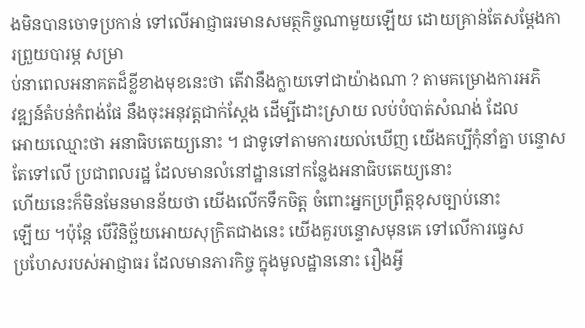ងមិនបានចោទប្រកាន់ ទៅលើអាជ្ញាធរមានសមត្ថកិច្ចណាមួយឡើយ ដោយគ្រាន់តែសម្តែងការព្រួយបារម្ភ សម្រា
ប់នាពេលអនាគតដ៏ខ្លីខាងមុខនេះថា តើវានឹងក្លាយទៅជាយ៉ាងណា ? តាមគម្រោងការអភិ
វឌ្ឍន៍តំបន់កំពង់ផែ នឹងចុះអនុវត្តជាក់ស្តែង ដើម្បីដោះស្រាយ លប់បំបាត់សំណង់ ដែល
អោយឈ្មោះថា អនាធិបតេយ្យនោះ ។ ជាទូទៅតាមការយល់ឃើញ យើងគប្បីកុំនាំគ្នា បន្ទោសតែទៅលើ ប្រជាពលរដ្ឋ ដែលមានលំនៅដ្ឋាននៅកន្លែងអនាធិបតេយ្យនោះ
ហើយនេះក៏មិនមែនមានន័យថា យើងលើកទឹកចិត្ត ចំពោះអ្នកប្រព្រឹត្តខុសច្បាប់នោះ
ឡើយ ។ប៉ុន្តែ បើវិនិច្ឆ័យអោយសុក្រិតជាងនេះ យើងគួរបន្ទោសមុនគេ ទៅលើការធ្វេស
ប្រហែសរបស់អាជ្ញាធរ ដែលមានភារកិច្ច ក្នុងមូលដ្ឋាននោះ រឿងអ្វី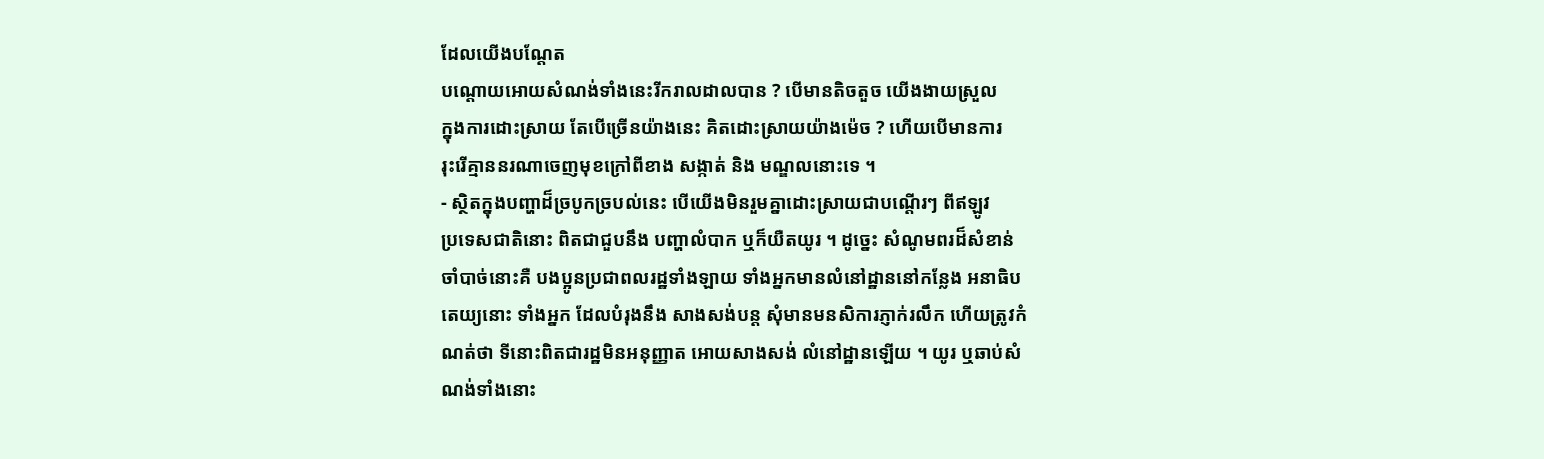ដែលយើងបណ្តែត
បណ្តោយអោយសំណង់ទាំងនេះរីករាលដាលបាន ? បើមានតិចតួច យើងងាយស្រួល
ក្នុងការដោះស្រាយ តែបើច្រើនយ៉ាងនេះ គិតដោះស្រាយយ៉ាងម៉េច ? ហើយបើមានការ
រុះរើគ្មាននរណាចេញមុខក្រៅពីខាង សង្កាត់ និង មណ្ឌលនោះទេ ។
- ស្ថិតក្នុងបញ្ហាដ៏ច្របូកច្របល់នេះ បើយើងមិនរួមគ្នាដោះស្រាយជាបណ្តើរៗ ពីឥឡូវ
ប្រទេសជាតិនោះ ពិតជាជួបនឹង បញ្ហាលំបាក ឬក៏យឺតយូរ ។ ដូច្នេះ សំណូមពរដ៏សំខាន់
ចាំបាច់នោះគឺ បងប្អូនប្រជាពលរដ្ឋទាំងឡាយ ទាំងអ្នកមានលំនៅដ្ឋាននៅកន្លែង អនាធិប
តេយ្យនោះ ទាំងអ្នក ដែលបំរុងនឹង សាងសង់បន្ត សុំមានមនសិការភ្ញាក់រលឹក ហើយត្រូវកំ
ណត់ថា ទីនោះពិតជារដ្ឋមិនអនុញ្ញាត អោយសាងសង់ លំនៅដ្ឋានឡើយ ។ យូរ ឬឆាប់សំ
ណង់ទាំងនោះ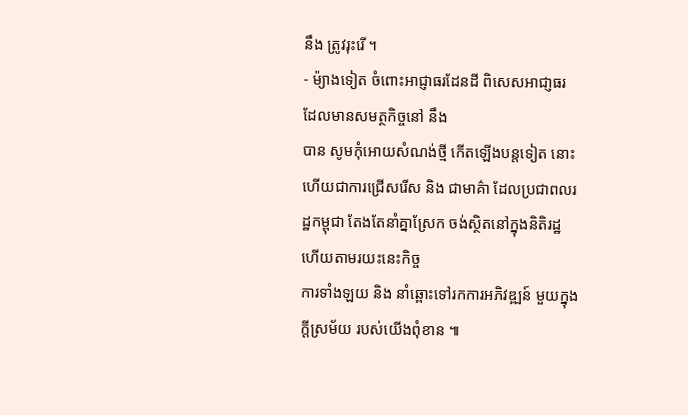នឹង ត្រូវរុះរើ ។
- ម៉្យាងទៀត ចំពោះអាជ្ញាធរដែនដី ពិសេសអាជា្ញធរ ដែលមានសមត្ថកិច្ចនៅ នឹង
បាន សូមកុំអោយសំណង់ថ្មី កើតឡើងបន្តទៀត នោះហើយជាការជ្រើសរើស និង ជាមាគ៌ា ដែលប្រជាពលរដ្ឋកម្ពុជា តែងតែនាំគ្នាស្រែក ចង់ស្ថិតនៅក្នុងនិតិរដ្ឋ ហើយតាមរយះនេះកិច្ច
ការទាំងឡយ និង នាំឆ្ពោះទៅរកការអភិវឌ្ឍន៍ មួយក្នុងក្តីស្រម័យ របស់យើងពុំខាន ៕